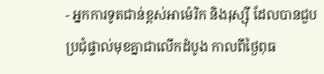- អ្នកការទូតជាន់ខ្ពស់អាម៉េរិក និងរុស្ស៊ី ដែលបានជួបប្រជុំផ្ទាល់មុខគ្នាជាលើកដំបូង កាលពីថ្ងៃពុធ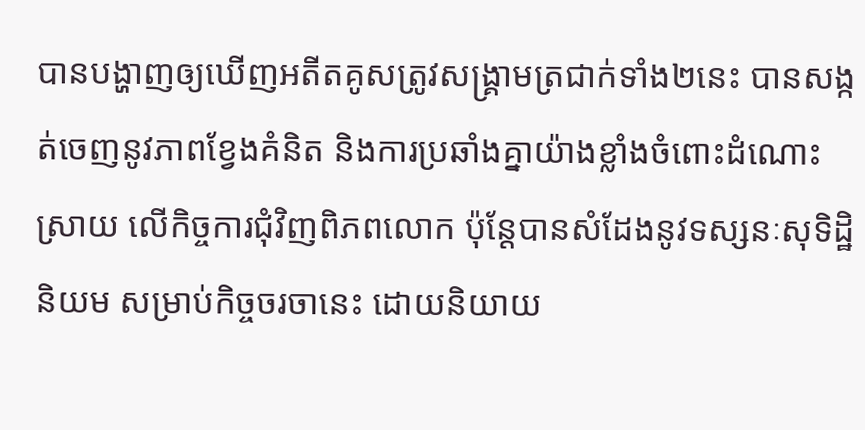បានបង្ហាញឲ្យឃើញអតីតគូសត្រូវសង្គ្រាមត្រជាក់ទាំង២នេះ បានសង្កត់ចេញនូវភាពខ្វែងគំនិត និងការប្រឆាំងគ្នាយ៉ាងខ្លាំងចំពោះដំណោះស្រាយ លើកិច្ចការជុំវិញពិភពលោក ប៉ុន្តែបានសំដែងនូវទស្សនៈសុទិដ្ឋិនិយម សម្រាប់កិច្ចចរចានេះ ដោយនិយាយ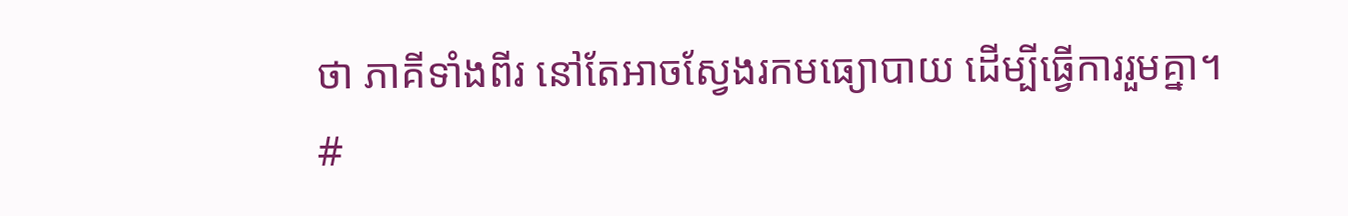ថា ភាគីទាំងពីរ នៅតែអាចស្វែងរកមធ្យោបាយ ដើម្បីធ្វើការរួមគ្នា។
#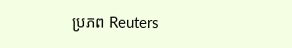ប្រភព Reuters